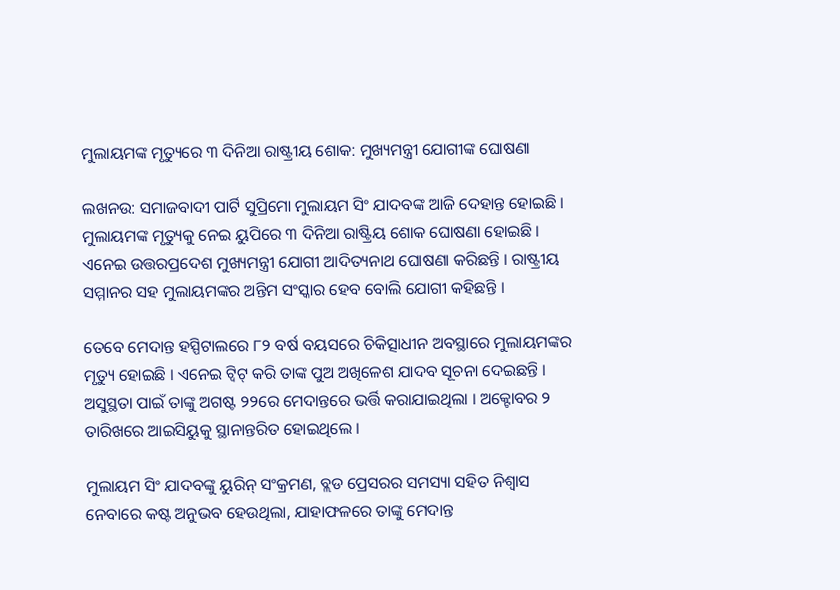ମୁଲାୟମଙ୍କ ମୃତ୍ୟୁରେ ୩ ଦିନିଆ ରାଷ୍ଟ୍ରୀୟ ଶୋକ: ମୁଖ୍ୟମନ୍ତ୍ରୀ ଯୋଗୀଙ୍କ ଘୋଷଣା

ଲଖନଉ: ସମାଜବାଦୀ ପାର୍ଟି ସୁପ୍ରିମୋ ମୁଲାୟମ ସିଂ ଯାଦବଙ୍କ ଆଜି ଦେହାନ୍ତ ହୋଇଛି । ମୁଲାୟମଙ୍କ ମୃତ୍ୟୁକୁ ନେଇ ୟୁପିରେ ୩ ଦିନିଆ ରାଷ୍ଟ୍ରିୟ ଶୋକ ଘୋଷଣା ହୋଇଛି । ଏନେଇ ଉତ୍ତରପ୍ରଦେଶ ମୁଖ୍ୟମନ୍ତ୍ରୀ ଯୋଗୀ ଆଦିତ୍ୟନାଥ ଘୋଷଣା କରିଛନ୍ତି । ରାଷ୍ଟ୍ରୀୟ ସମ୍ମାନର ସହ ମୁଲାୟମଙ୍କର ଅନ୍ତିମ ସଂସ୍କାର ହେବ ବୋଲି ଯୋଗୀ କହିଛନ୍ତି ।

ତେବେ ମେଦାନ୍ତ ହସ୍ପିଟାଲରେ ୮୨ ବର୍ଷ ବୟସରେ ଚିକିତ୍ସାଧୀନ ଅବସ୍ଥାରେ ମୁଲାୟମଙ୍କର ମୃତ୍ୟୁ ହୋଇଛି । ଏନେଇ ଟ୍ୱିଟ୍ କରି ତାଙ୍କ ପୁଅ ଅଖିଳେଶ ଯାଦବ ସୂଚନା ଦେଇଛନ୍ତି । ଅସୁସ୍ଥତା ପାଇଁ ତାଙ୍କୁ ଅଗଷ୍ଟ ୨୨ରେ ମେଦାନ୍ତରେ ଭର୍ତ୍ତି କରାଯାଇଥିଲା । ଅକ୍ଟୋବର ୨ ତାରିଖରେ ଆଇସିୟୁକୁ ସ୍ଥାନାନ୍ତରିତ ହୋଇଥିଲେ ।

ମୁଲାୟମ ସିଂ ଯାଦବଙ୍କୁ ୟୁରିନ୍ ସଂକ୍ରମଣ, ବ୍ଲଡ ପ୍ରେସରର ସମସ୍ୟା ସହିତ ନିଶ୍ୱାସ ନେବାରେ କଷ୍ଟ ଅନୁଭବ ହେଉଥିଲା, ଯାହାଫଳରେ ତାଙ୍କୁ ମେଦାନ୍ତ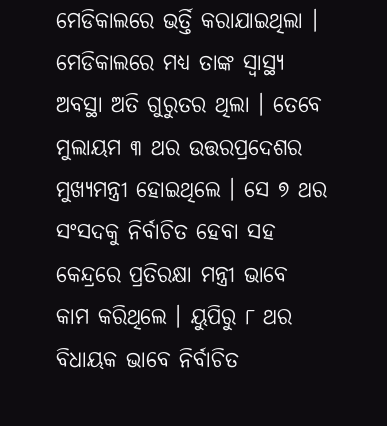ମେଡିକାଲରେ ଭର୍ତ୍ତି କରାଯାଇଥିଲା । ମେଡିକାଲରେ ମଧ୍ୟ ତାଙ୍କ ସ୍ୱାସ୍ଥ୍ୟ ଅବସ୍ଥା ଅତି ଗୁରୁତର ଥିଲା । ତେବେ ମୁଲାୟମ ୩ ଥର ଉତ୍ତରପ୍ରଦେଶର ମୁଖ୍ୟମନ୍ତ୍ରୀ ହୋଇଥିଲେ । ସେ ୭ ଥର ସଂସଦକୁ ନିର୍ବାଚିତ ହେବା ସହ କେନ୍ଦ୍ରରେ ପ୍ରତିରକ୍ଷା ମନ୍ତ୍ରୀ ଭାବେ କାମ କରିଥିଲେ । ୟୁପିରୁ ୮ ଥର ବିଧାୟକ ଭାବେ ନିର୍ବାଚିତ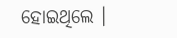ହୋଇଥିଲେ ।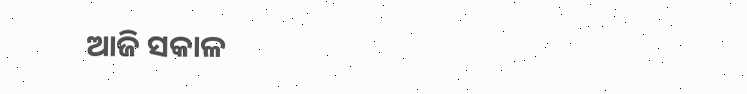ଆଜି ସକାଳ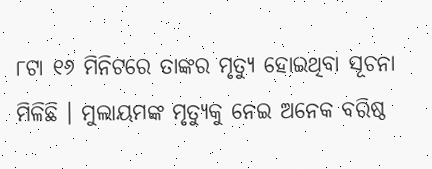୮ଟା ୧୬ ମିନିଟରେ ତାଙ୍କର ମୃତ୍ୟୁ ହୋଇଥିବା ସୂଚନା ମିଳିଛି । ମୁଲାୟମଙ୍କ ମୃତ୍ୟୁକୁ ନେଇ ଅନେକ ବରିଷ୍ଠ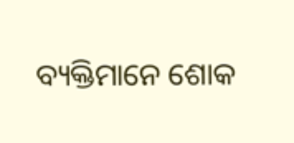ବ୍ୟକ୍ତିମାନେ ଶୋକ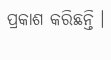ପ୍ରକାଶ କରିଛନ୍ତି ।